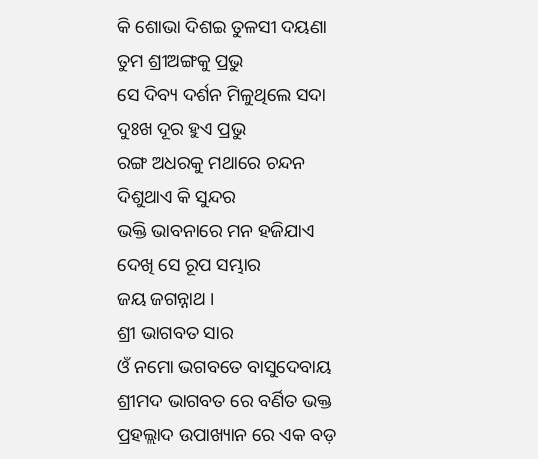କି ଶୋଭା ଦିଶଇ ତୁଳସୀ ଦୟଣା
ତୁମ ଶ୍ରୀଅଙ୍ଗକୁ ପ୍ରଭୁ
ସେ ଦିବ୍ୟ ଦର୍ଶନ ମିଳୁଥିଲେ ସଦା
ଦୁଃଖ ଦୂର ହୁଏ ପ୍ରଭୁ
ରଙ୍ଗ ଅଧରକୁ ମଥାରେ ଚନ୍ଦନ
ଦିଶୁଥାଏ କି ସୁନ୍ଦର
ଭକ୍ତି ଭାବନାରେ ମନ ହଜିଯାଏ
ଦେଖି ସେ ରୂପ ସମ୍ଭାର
ଜୟ ଜଗନ୍ନାଥ ।
ଶ୍ରୀ ଭାଗବତ ସାର
ଓଁ ନମୋ ଭଗବତେ ବାସୁଦେବାୟ ଶ୍ରୀମଦ ଭାଗବତ ରେ ବର୍ଣିତ ଭକ୍ତ ପ୍ରହଲ୍ଲାଦ ଉପାଖ୍ୟାନ ରେ ଏକ ବଡ଼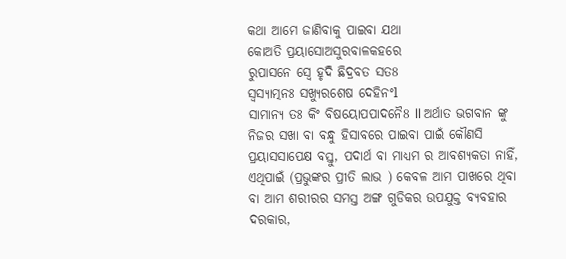କଥା ଆମେ ଜାଣିବାକୁ ପାଇବା ଯଥା
କୋଅତି ପ୍ରୟାସୋଅସୁରବାଳକହରେ
ରୁପାସନେ ସ୍ବେ ହୃଦି ଛିଦ୍ରବତ ସତ8
ସ୍ୱସ୍ୟାତ୍ମନଃ ସଖ୍ୟୁରଶେଷ ଦେହିନଂl
ସାମାନ୍ୟ ତଃ କିଂ ବିଷୟୋପପାଦନୈ8 ll ଅର୍ଥାତ ଭଗବାନ ଙ୍କୁ ନିଜର ସଖା ବା ବନ୍ଧୁ ହିସାବରେ ପାଇବା ପାଇଁ କୌଣସି ପ୍ରୟାସସାପେକ୍ଷ ବସ୍ତୁ, ପଦାର୍ଥ ବା ମାଧ୍ୟମ ର ଆବଶ୍ୟକତା ନାହିଁ, ଏଥିପାଇଁ (ପ୍ରଭୁଙ୍କର ପ୍ରୀତି ଲାଭ ) କେବଳ ଆମ ପାଖରେ ଥିବା ବା ଆମ ଶରୀରର ସମସ୍ତ ଅଙ୍ଗ ଗୁଡିକର ଉପଯୁକ୍ତ ବ୍ୟବହାର ଦରକାର,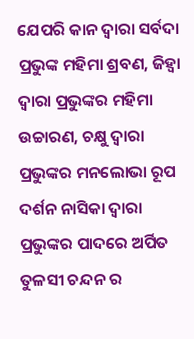ଯେପରି କାନ ଦ୍ୱାରା ସର୍ବଦା ପ୍ରଭୁଙ୍କ ମହିମା ଶ୍ରବଣ, ଜିହ୍ୱା ଦ୍ୱାରା ପ୍ରଭୁଙ୍କର ମହିମା ଉଚ୍ଚାରଣ, ଚକ୍ଷୁ ଦ୍ୱାରା ପ୍ରଭୁଙ୍କର ମନଲୋଭା ରୂପ ଦର୍ଶନ ନାସିକା ଦ୍ୱାରା ପ୍ରଭୁଙ୍କର ପାଦରେ ଅର୍ପିତ ତୁଳସୀ ଚନ୍ଦନ ର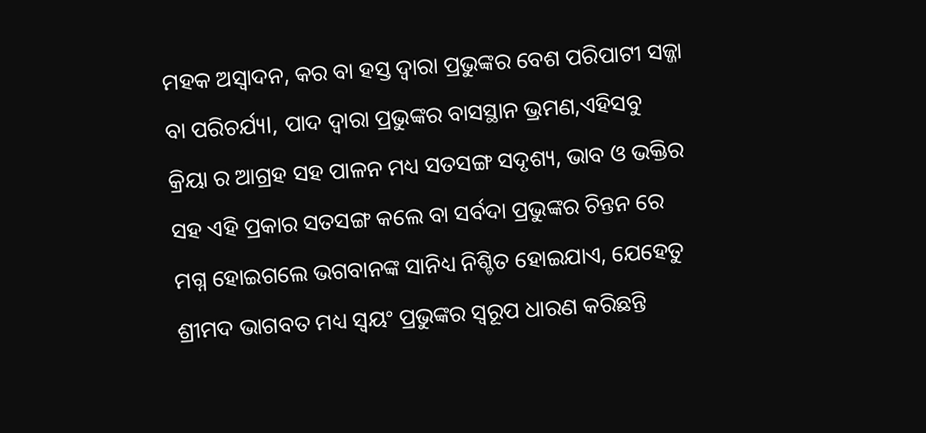ମହକ ଅସ୍ୱାଦନ, କର ବା ହସ୍ତ ଦ୍ୱାରା ପ୍ରଭୁଙ୍କର ବେଶ ପରିପାଟୀ ସଜ୍ଜା ବା ପରିଚର୍ଯ୍ୟl, ପାଦ ଦ୍ୱାରା ପ୍ରଭୁଙ୍କର ବାସସ୍ଥାନ ଭ୍ରମଣ,ଏହିସବୁ କ୍ରିୟା ର ଆଗ୍ରହ ସହ ପାଳନ ମଧ୍ୟ ସତସଙ୍ଗ ସଦୃଶ୍ୟ, ଭାବ ଓ ଭକ୍ତିର ସହ ଏହି ପ୍ରକାର ସତସଙ୍ଗ କଲେ ବା ସର୍ବଦା ପ୍ରଭୁଙ୍କର ଚିନ୍ତନ ରେ ମଗ୍ନ ହୋଇଗଲେ ଭଗବାନଙ୍କ ସାନିଧ୍ୟ ନିଶ୍ଚିତ ହୋଇଯାଏ, ଯେହେତୁ ଶ୍ରୀମଦ ଭାଗବତ ମଧ୍ୟ ସ୍ୱୟଂ ପ୍ରଭୁଙ୍କର ସ୍ୱରୂପ ଧାରଣ କରିଛନ୍ତି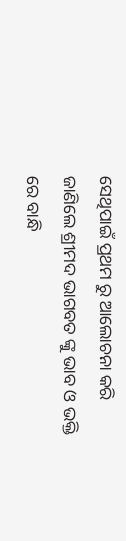ସେଥିପାଇଁ ପ୍ରଥମ ରୁ ଆଲୋଚନା କରି ଜାଣିଲେ ଶ୍ରୀମଦ ଭାଗବତ ଙ୍କୁ ଭାବ ଓ ଭକ୍ତି ରେ ବାନ୍ଧି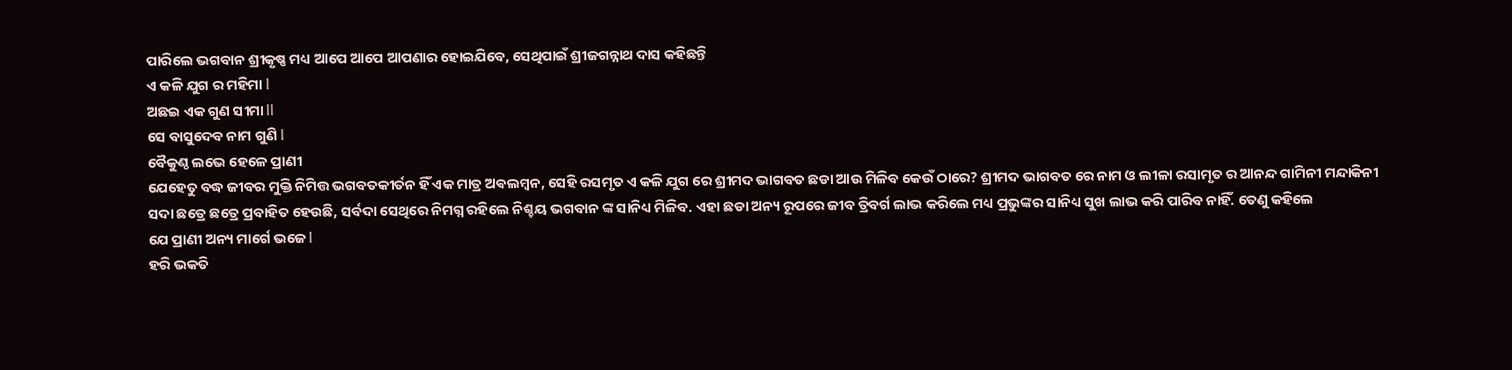ପାରିଲେ ଭଗବାନ ଶ୍ରୀକୃଷ୍ଣ ମଧ୍ୟ ଆପେ ଆପେ ଆପଣାର ହୋଇଯିବେ, ସେଥିପାଇଁ ଶ୍ରୀଜଗନ୍ନାଥ ଦାସ କହିଛନ୍ତି
ଏ କଳି ଯୁଗ ର ମହିମା l
ଅଛଇ ଏକ ଗୁଣ ସୀମା ll
ସେ ବାସୁଦେବ ନାମ ଗୁଣି l
ବୈକୁଣ୍ଠ ଲଭେ ହେଳେ ପ୍ରାଣୀ
ଯେହେତୁ ବଦ୍ଧ ଜୀବର ମୁକ୍ତି ନିମିତ୍ତ ଭଗବତକୀର୍ତନ ହିଁ ଏକ ମାତ୍ର ଅଵଲମ୍ବନ, ସେହି ରସମୃତ ଏ କଳି ଯୁଗ ରେ ଶ୍ରୀମଦ ଭାଗବତ ଛଡା ଆଉ ମିଳିବ କେଉଁ ଠାରେ? ଶ୍ରୀମଦ ଭାଗବତ ରେ ନାମ ଓ ଲୀଳା ରସାମୃତ ର ଆନନ୍ଦ ଗାମିନୀ ମନ୍ଦାକିନୀ ସଦା ଛତ୍ରେ ଛତ୍ରେ ପ୍ରବାହିତ ହେଉଛି, ସର୍ବଦା ସେଥିରେ ନିମଗ୍ନ ରହିଲେ ନିଶ୍ଚୟ ଭଗବାନ ଙ୍କ ସାନିଧ୍ୟ ମିଳିବ. ଏହା ଛଡା ଅନ୍ୟ ରୂପରେ ଜୀବ ତ୍ରିବର୍ଗ ଲାଭ କରିଲେ ମଧ୍ୟ ପ୍ରଭୁଙ୍କର ସାନିଧ୍ୟ ସୁଖ ଲାଭ କରି ପାରିବ ନାହିଁ. ତେଣୁ କହିଲେ
ଯେ ପ୍ରାଣୀ ଅନ୍ୟ ମାର୍ଗେ ଭଜେ l
ହରି ଭକତି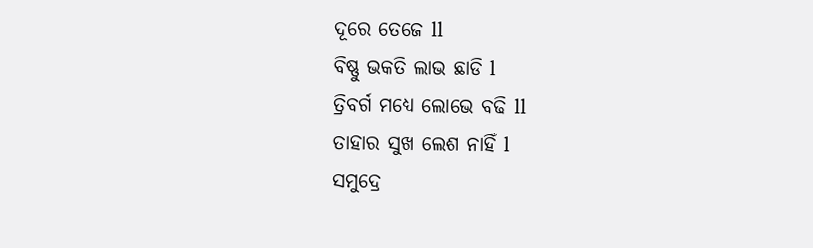ଦୂରେ ତେଜେ ll
ବିଷ୍ଣୁ ଭକତି ଲାଭ ଛାଡି l
ତ୍ରିବର୍ଗ ମଧ୍ୟେ ଲୋଭେ ବଢି ll
ତାହାର ସୁଖ ଲେଶ ନାହିଁ l
ସମୁଦ୍ରେ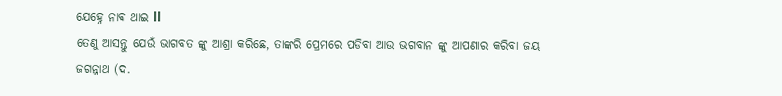ଯେହ୍ନେ ନାଵ ଥାଇ ll
ତେଣୁ ଆସନ୍ତୁ ଯେଉଁ ଭାଗବତ ଙ୍କୁ ଆଶ୍ରା କରିଛେ, ତାଙ୍କରି ପ୍ରେମରେ ପଡିବା ଆଉ ଭଗବାନ ଙ୍କୁ ଆପଣାର କରିବା ଜୟ ଜଗନ୍ନାଥ (ଦ.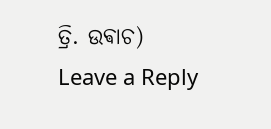ତ୍ରି. ଉଵାଚ)
Leave a Reply